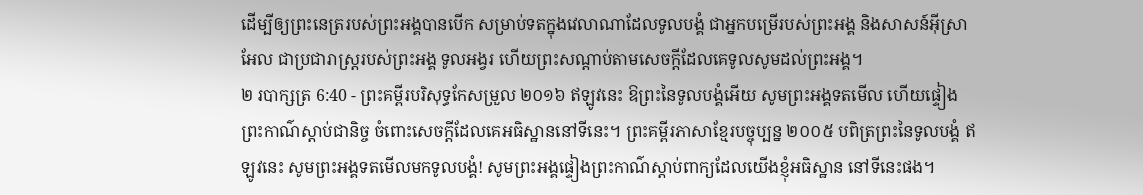ដើម្បីឲ្យព្រះនេត្ររបស់ព្រះអង្គបានបើក សម្រាប់ទតក្នុងវេលាណាដែលទូលបង្គំ ជាអ្នកបម្រើរបស់ព្រះអង្គ និងសាសន៍អ៊ីស្រាអែល ជាប្រជារាស្ត្ររបស់ព្រះអង្គ ទូលអង្វរ ហើយព្រះសណ្ដាប់តាមសេចក្ដីដែលគេទូលសូមដល់ព្រះអង្គ។
២ របាក្សត្រ 6:40 - ព្រះគម្ពីរបរិសុទ្ធកែសម្រួល ២០១៦ ឥឡូវនេះ ឱព្រះនៃទូលបង្គំអើយ សូមព្រះអង្គទតមើល ហើយផ្ទៀងព្រះកាណ៌ស្តាប់ជានិច្ច ចំពោះសេចក្ដីដែលគេអធិស្ឋាននៅទីនេះ។ ព្រះគម្ពីរភាសាខ្មែរបច្ចុប្បន្ន ២០០៥ បពិត្រព្រះនៃទូលបង្គំ ឥឡូវនេះ សូមព្រះអង្គទតមើលមកទូលបង្គំ! សូមព្រះអង្គផ្ទៀងព្រះកាណ៌ស្ដាប់ពាក្យដែលយើងខ្ញុំអធិស្ឋាន នៅទីនេះផង។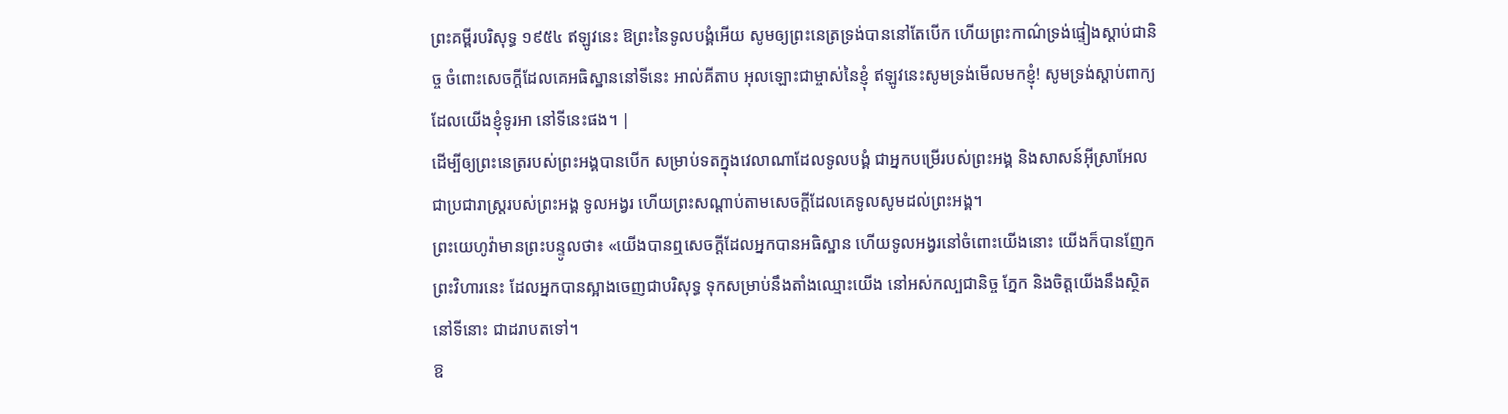ព្រះគម្ពីរបរិសុទ្ធ ១៩៥៤ ឥឡូវនេះ ឱព្រះនៃទូលបង្គំអើយ សូមឲ្យព្រះនេត្រទ្រង់បាននៅតែបើក ហើយព្រះកាណ៌ទ្រង់ផ្ទៀងស្តាប់ជានិច្ច ចំពោះសេចក្ដីដែលគេអធិស្ឋាននៅទីនេះ អាល់គីតាប អុលឡោះជាម្ចាស់នៃខ្ញុំ ឥឡូវនេះសូមទ្រង់មើលមកខ្ញុំ! សូមទ្រង់ស្តាប់ពាក្យដែលយើងខ្ញុំទូរអា នៅទីនេះផង។ |
ដើម្បីឲ្យព្រះនេត្ររបស់ព្រះអង្គបានបើក សម្រាប់ទតក្នុងវេលាណាដែលទូលបង្គំ ជាអ្នកបម្រើរបស់ព្រះអង្គ និងសាសន៍អ៊ីស្រាអែល ជាប្រជារាស្ត្ររបស់ព្រះអង្គ ទូលអង្វរ ហើយព្រះសណ្ដាប់តាមសេចក្ដីដែលគេទូលសូមដល់ព្រះអង្គ។
ព្រះយេហូវ៉ាមានព្រះបន្ទូលថា៖ «យើងបានឮសេចក្ដីដែលអ្នកបានអធិស្ឋាន ហើយទូលអង្វរនៅចំពោះយើងនោះ យើងក៏បានញែកព្រះវិហារនេះ ដែលអ្នកបានស្អាងចេញជាបរិសុទ្ធ ទុកសម្រាប់នឹងតាំងឈ្មោះយើង នៅអស់កល្បជានិច្ច ភ្នែក និងចិត្តយើងនឹងស្ថិតនៅទីនោះ ជាដរាបតទៅ។
ឱ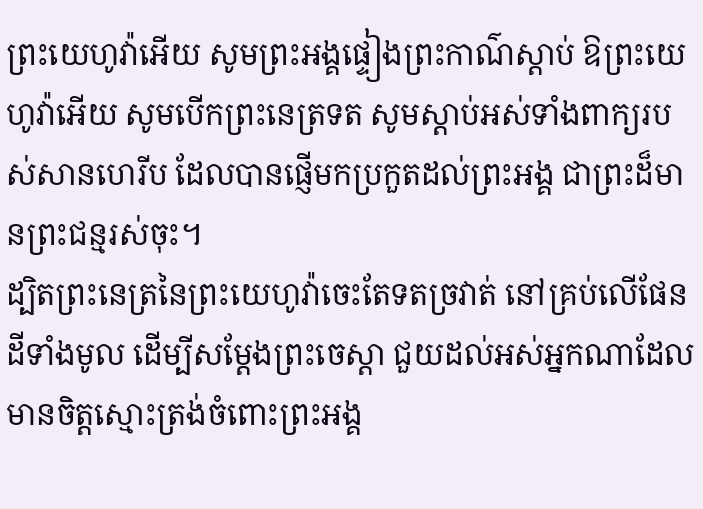ព្រះយេហូវ៉ាអើយ សូមព្រះអង្គផ្ទៀងព្រះកាណ៌ស្តាប់ ឱព្រះយេហូវ៉ាអើយ សូមបើកព្រះនេត្រទត សូមស្តាប់អស់ទាំងពាក្យរបស់សានហេរីប ដែលបានផ្ញើមកប្រកួតដល់ព្រះអង្គ ជាព្រះដ៏មានព្រះជន្មរស់ចុះ។
ដ្បិតព្រះនេត្រនៃព្រះយេហូវ៉ាចេះតែទតច្រវាត់ នៅគ្រប់លើផែនដីទាំងមូល ដើម្បីសម្ដែងព្រះចេស្តា ជួយដល់អស់អ្នកណាដែលមានចិត្តស្មោះត្រង់ចំពោះព្រះអង្គ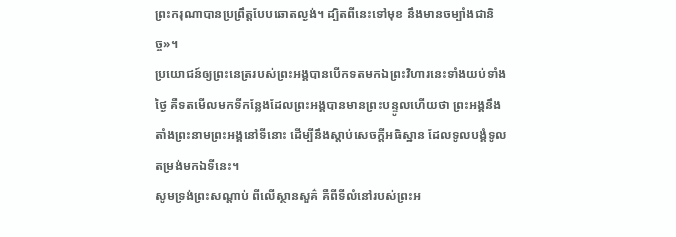ព្រះករុណាបានប្រព្រឹត្តបែបឆោតល្ងង់។ ដ្បិតពីនេះទៅមុខ នឹងមានចម្បាំងជានិច្ច»។
ប្រយោជន៍ឲ្យព្រះនេត្ររបស់ព្រះអង្គបានបើកទតមកឯព្រះវិហារនេះទាំងយប់ទាំងថ្ងៃ គឺទតមើលមកទីកន្លែងដែលព្រះអង្គបានមានព្រះបន្ទូលហើយថា ព្រះអង្គនឹងតាំងព្រះនាមព្រះអង្គនៅទីនោះ ដើម្បីនឹងស្តាប់សេចក្ដីអធិស្ឋាន ដែលទូលបង្គំទូលតម្រង់មកឯទីនេះ។
សូមទ្រង់ព្រះសណ្ដាប់ ពីលើស្ថានសួគ៌ គឺពីទីលំនៅរបស់ព្រះអ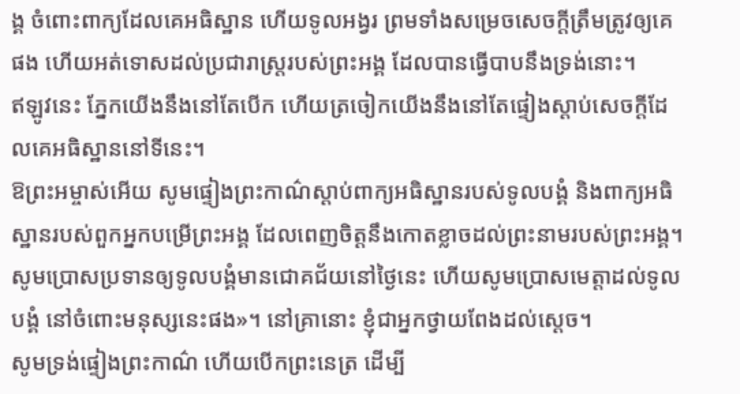ង្គ ចំពោះពាក្យដែលគេអធិស្ឋាន ហើយទូលអង្វរ ព្រមទាំងសម្រេចសេចក្ដីត្រឹមត្រូវឲ្យគេផង ហើយអត់ទោសដល់ប្រជារាស្ត្ររបស់ព្រះអង្គ ដែលបានធ្វើបាបនឹងទ្រង់នោះ។
ឥឡូវនេះ ភ្នែកយើងនឹងនៅតែបើក ហើយត្រចៀកយើងនឹងនៅតែផ្ទៀងស្តាប់សេចក្ដីដែលគេអធិស្ឋាននៅទីនេះ។
ឱព្រះអម្ចាស់អើយ សូមផ្ទៀងព្រះកាណ៌ស្តាប់ពាក្យអធិស្ឋានរបស់ទូលបង្គំ និងពាក្យអធិស្ឋានរបស់ពួកអ្នកបម្រើព្រះអង្គ ដែលពេញចិត្តនឹងកោតខ្លាចដល់ព្រះនាមរបស់ព្រះអង្គ។ សូមប្រោសប្រទានឲ្យទូលបង្គំមានជោគជ័យនៅថ្ងៃនេះ ហើយសូមប្រោសមេត្តាដល់ទូលបង្គំ នៅចំពោះមនុស្សនេះផង»។ នៅគ្រានោះ ខ្ញុំជាអ្នកថ្វាយពែងដល់ស្តេច។
សូមទ្រង់ផ្ទៀងព្រះកាណ៌ ហើយបើកព្រះនេត្រ ដើម្បី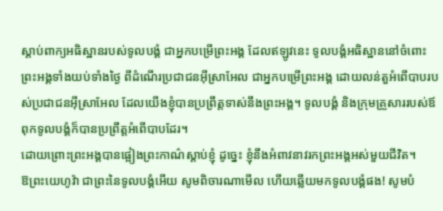ស្តាប់ពាក្យអធិស្ឋានរបស់ទូលបង្គំ ជាអ្នកបម្រើព្រះអង្គ ដែលឥឡូវនេះ ទូលបង្គំអធិស្ឋាននៅចំពោះព្រះអង្គទាំងយប់ទាំងថ្ងៃ ពីដំណើរប្រជាជនអ៊ីស្រាអែល ជាអ្នកបម្រើព្រះអង្គ ដោយលន់តួអំពើបាបរបស់ប្រជាជនអ៊ីស្រាអែល ដែលយើងខ្ញុំបានប្រព្រឹត្តទាស់នឹងព្រះអង្គ។ ទូលបង្គំ និងក្រុមគ្រួសាររបស់ឪពុកទូលបង្គំក៏បានប្រព្រឹត្តអំពើបាបដែរ។
ដោយព្រោះព្រះអង្គបានផ្អៀងព្រះកាណ៌ស្តាប់ខ្ញុំ ដូច្នេះ ខ្ញុំនឹងអំពាវនាវរកព្រះអង្គអស់មួយជីវិត។
ឱព្រះយេហូវ៉ា ជាព្រះនៃទូលបង្គំអើយ សូមពិចារណាមើល ហើយឆ្លើយមកទូលបង្គំផង! សូមបំ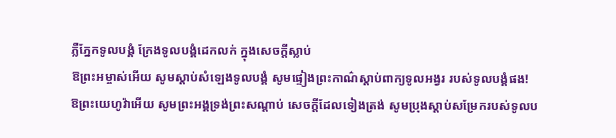ភ្លឺភ្នែកទូលបង្គំ ក្រែងទូលបង្គំដេកលក់ ក្នុងសេចក្ដីស្លាប់
ឱព្រះអម្ចាស់អើយ សូមស្តាប់សំឡេងទូលបង្គំ សូមផ្ទៀងព្រះកាណ៌ស្តាប់ពាក្យទូលអង្វរ របស់ទូលបង្គំផង!
ឱព្រះយេហូវ៉ាអើយ សូមព្រះអង្គទ្រង់ព្រះសណ្ដាប់ សេចក្ដីដែលទៀងត្រង់ សូមប្រុងស្តាប់សម្រែករបស់ទូលប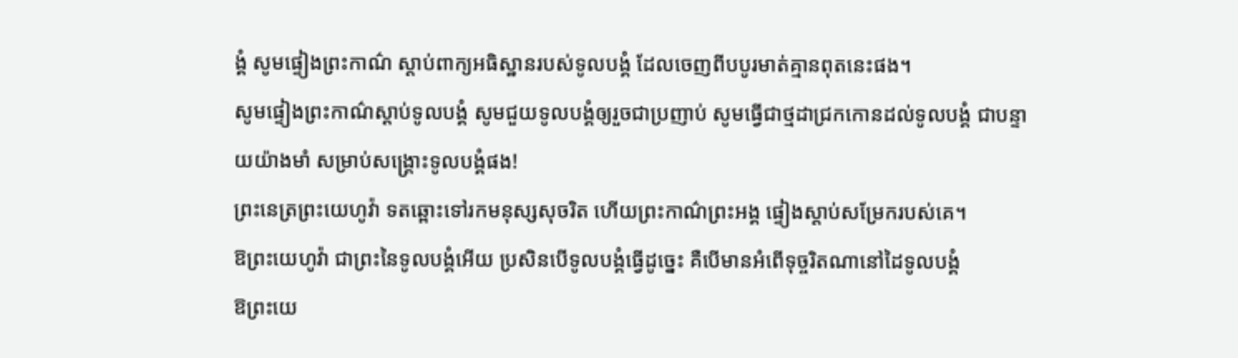ង្គំ សូមផ្ទៀងព្រះកាណ៌ ស្តាប់ពាក្យអធិស្ឋានរបស់ទូលបង្គំ ដែលចេញពីបបូរមាត់គ្មានពុតនេះផង។
សូមផ្ទៀងព្រះកាណ៌ស្តាប់ទូលបង្គំ សូមជួយទូលបង្គំឲ្យរួចជាប្រញាប់ សូមធ្វើជាថ្មដាជ្រកកោនដល់ទូលបង្គំ ជាបន្ទាយយ៉ាងមាំ សម្រាប់សង្គ្រោះទូលបង្គំផង!
ព្រះនេត្រព្រះយេហូវ៉ា ទតឆ្ពោះទៅរកមនុស្សសុចរិត ហើយព្រះកាណ៌ព្រះអង្គ ផ្ទៀងស្តាប់សម្រែករបស់គេ។
ឱព្រះយេហូវ៉ា ជាព្រះនៃទូលបង្គំអើយ ប្រសិនបើទូលបង្គំធ្វើដូច្នេះ គឺបើមានអំពើទុច្ចរិតណានៅដៃទូលបង្គំ
ឱព្រះយេ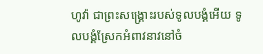ហូវ៉ា ជាព្រះសង្គ្រោះរបស់ទូលបង្គំអើយ ទូលបង្គំស្រែកអំពាវនាវនៅចំ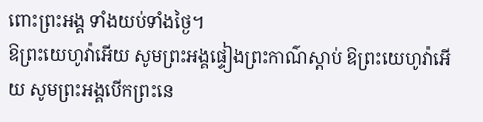ពោះព្រះអង្គ ទាំងយប់ទាំងថ្ងៃ។
ឱព្រះយេហូវ៉ាអើយ សូមព្រះអង្គផ្ទៀងព្រះកាណ៌ស្តាប់ ឱព្រះយេហូវ៉ាអើយ សូមព្រះអង្គបើកព្រះនេ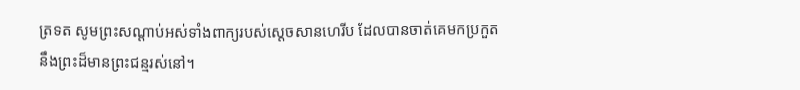ត្រទត សូមព្រះសណ្ដាប់អស់ទាំងពាក្យរបស់ស្ដេចសានហេរីប ដែលបានចាត់គេមកប្រកួតនឹងព្រះដ៏មានព្រះជន្មរស់នៅ។